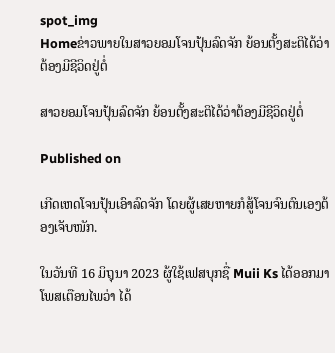spot_img
Homeຂ່າວພາຍໃນສາວຍອມໂຈນປຸ້ນລົດຈັກ ຍ້ອນຕັ້ງສະຕິໄດ້ວ່າຕ້ອງມີຊີວິດຢູ່ຕໍ່

ສາວຍອມໂຈນປຸ້ນລົດຈັກ ຍ້ອນຕັ້ງສະຕິໄດ້ວ່າຕ້ອງມີຊີວິດຢູ່ຕໍ່

Published on

ເກີດເຫດໂຈນປຸ້ນເອົາລົດຈັກ ໂດຍຜູ້ເສຍຫາຍກໍສູ້ໂຈນຈົນຕົນເອງຕ້ອງເຈັບໜັກ.

ໃນວັນທີ 16 ມິຖຸນາ 2023 ຜູ້ໃຊ້ເຟສບຸກຊື່ Muii Ks ໄດ້ອອກມາໂພສເຕືອນໄພວ່າ ໄດ້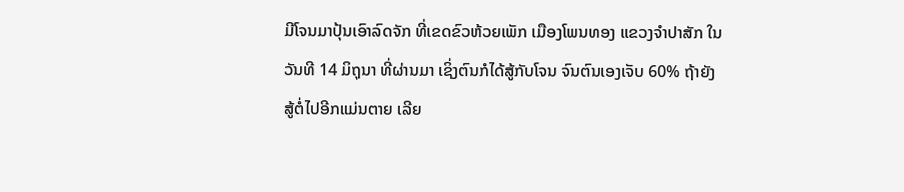ມີໂຈນມາປຸ້ນເອົາລົດຈັກ ທີ່ເຂດຂົວຫ້ວຍເພັກ ເມືອງໂພນທອງ ແຂວງຈໍາປາສັກ ໃນວັນທີ 14 ມິຖຸນາ ທີ່ຜ່ານມາ ເຊິ່ງຕົນກໍໄດ້ສູ້ກັບໂຈນ ຈົນຕົນເອງເຈັບ 60% ຖ້າຍັງສູ້ຕໍ່ໄປອີກແມ່ນຕາຍ ເລີຍ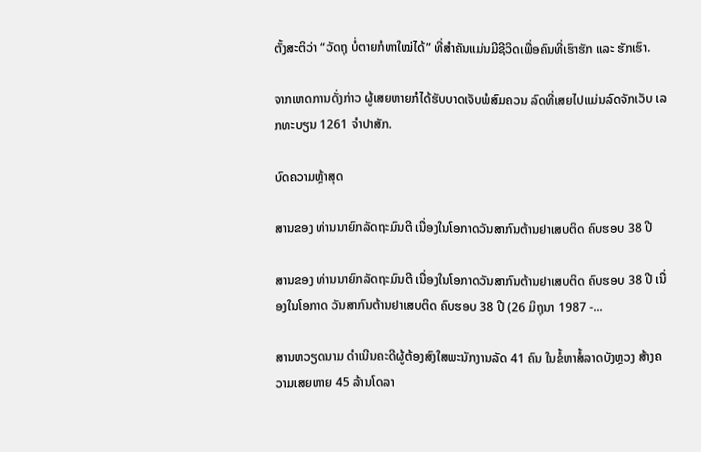ຕັ້ງສະຕິວ່າ “ວັດຖຸ ບໍ່ຕາຍກໍຫາໃໝ່ໄດ້” ທີ່ສຳຄັນແມ່ນມີຊີວິດເພື່ອຄົນທີ່ເຮົາຮັກ ແລະ ຮັກເຮົາ.

ຈາກເຫດການດັ່ງກ່າວ ຜູ້ເສຍຫາຍກໍໄດ້ຮັບບາດເຈັບພໍສົມຄວນ ລົດທີ່ເສຍໄປແມ່ນລົດຈັກເວັບ ເລກທະບຽນ 1261 ຈຳປາສັກ.

ບົດຄວາມຫຼ້າສຸດ

ສານຂອງ ທ່ານນາຍົກລັດຖະມົນຕີ ເນື່ອງໃນໂອກາດວັນສາກົນຕ້ານຢາເສບຕິດ ຄົບຮອບ 38 ປີ

ສານຂອງ ທ່ານນາຍົກລັດຖະມົນຕີ ເນື່ອງໃນໂອກາດວັນສາກົນຕ້ານຢາເສບຕິດ ຄົບຮອບ 38 ປີ ເນື່ອງໃນໂອກາດ ວັນສາກົນຕ້ານຢາເສບຕິດ ຄົບຮອບ 38 ປີ (26 ມິຖຸນາ 1987 -...

ສານຫວຽດນາມ ດຳເນີນຄະດີຜູ້ຕ້ອງສົງໃສພະນັກງານລັດ 41 ຄົນ ໃນຂໍ້ຫາສໍ້ລາດບັງຫຼວງ ສ້າງຄວາມເສຍຫາຍ 45 ລ້ານໂດລາ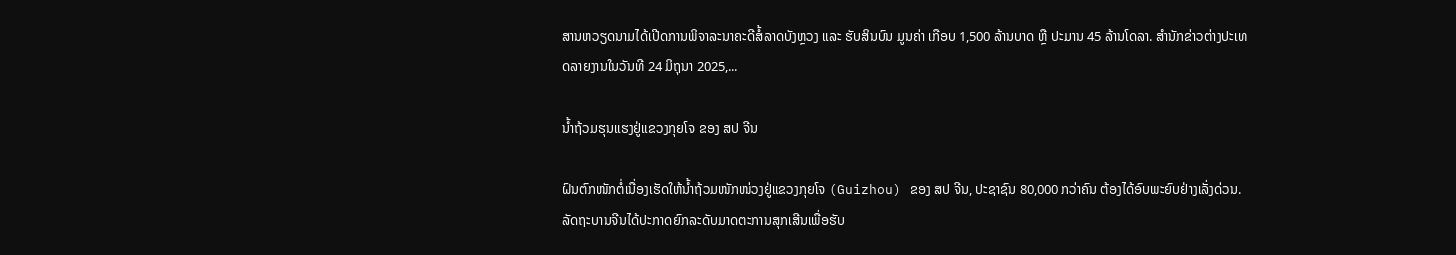ສານຫວຽດນາມໄດ້ເປີດການພິຈາລະນາຄະດີສໍ້ລາດບັງຫຼວງ ແລະ ຮັບສິນບົນ ມູນຄ່າ ເກືອບ 1,500 ລ້ານບາດ ຫຼື ປະມານ 45 ລ້ານໂດລາ. ສຳນັກຂ່າວຕ່າງປະເທດລາຍງານໃນວັນທີ 24 ມິຖຸນາ 2025,...

ນໍ້າຖ້ວມຮຸນແຮງຢູ່ແຂວງກຸຍໂຈ ຂອງ ສປ ຈີນ

ຝົນຕົກໜັກຕໍ່ເນື່ອງເຮັດໃຫ້ນໍ້າຖ້ວມໜັກໜ່ວງຢູ່ແຂວງກຸຍໂຈ (Guizhou) ຂອງ ສປ ຈີນ, ປະຊາຊົນ 80,000 ກວ່າຄົນ ຕ້ອງໄດ້ອົບພະຍົບຢ່າງເລັ່ງດ່ວນ. ລັດຖະບານຈີນໄດ້ປະກາດຍົກລະດັບມາດຕະການສຸກເສີນເພື່ອຮັບ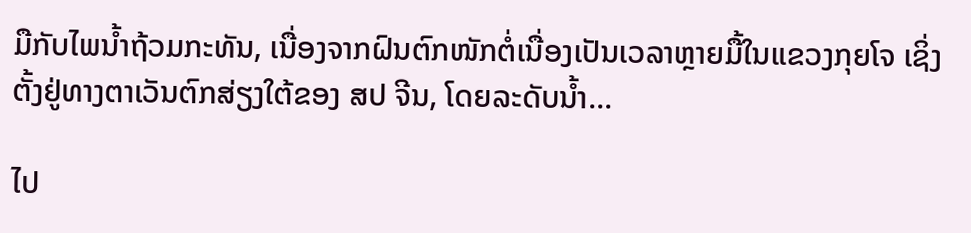ມືກັບໄພນໍ້າຖ້ວມກະທັນ, ເນື່ອງຈາກຝົນຕົກໜັກຕໍ່ເນື່ອງເປັນເວລາຫຼາຍມື້ໃນແຂວງກຸຍໂຈ ເຊິ່ງຕັ້ງຢູ່ທາງຕາເວັນຕົກສ່ຽງໃຕ້ຂອງ ສປ ຈີນ, ໂດຍລະດັບນໍ້າ...

ໄປ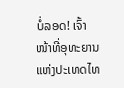ບໍ່ລອດ! ເຈົ້າໜ້າທີ່ອຸທະຍານ ແຫ່ງປະເທດໄທ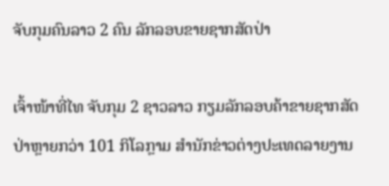ຈັບກຸມຄົນລາວ 2 ຄົນ ລັກລອບຂາຍຊາກສັດປ່າ

ເຈົ້າໜ້າທີ່ໄທ ຈັບກຸມ 2 ຊາວລາວ ກຽມລັກລອບຄ້າຂາຍຊາກສັດປ່າຫຼາຍກວ່າ 101 ກິໂລກຼາມ ສຳນັກຂ່າວຕ່າງປະເທດລາຍງານ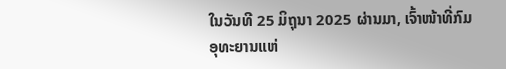ໃນວັນທີ 25 ມິຖຸນາ 2025 ຜ່ານມາ, ເຈົ້າໜ້າທີ່ກົມອຸທະຍານແຫ່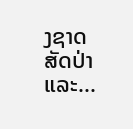ງຊາດ ສັດປ່າ ແລະ...